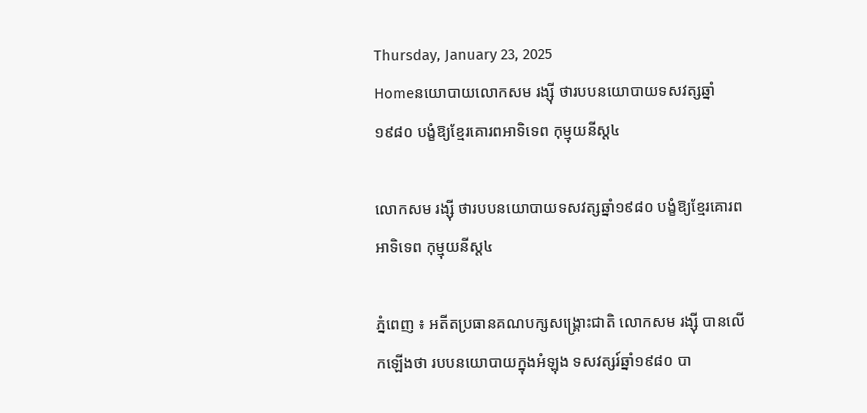Thursday, January 23, 2025
Homeនយោបាយលោកសម រង្ស៊ី ថារបបនយោបាយទសវត្សឆ្នាំ១៩៨០ បង្ខំឱ្យខ្មែរគោរពអាទិទេព កុម្មុយនីស្ត៤

លោកសម រង្ស៊ី ថារបបនយោបាយទសវត្សឆ្នាំ១៩៨០ បង្ខំឱ្យខ្មែរគោរពអាទិទេព កុម្មុយនីស្ត៤

ភ្នំពេញ ៖ អតីតប្រធានគណបក្សសង្គ្រោះជាតិ លោកសម រង្ស៊ី បានលើកឡើងថា របបនយោបាយក្នុងអំឡុង ទសវត្សរ៍ឆ្នាំ១៩៨០ បា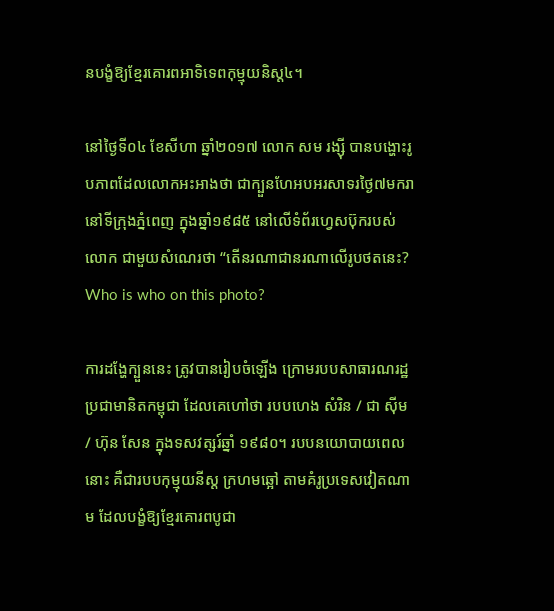នបង្ខំឱ្យខ្មែរគោរពអាទិទេពកុម្មុយនិស្ត៤។

នៅថ្ងៃទី០៤ ខែសីហា ឆ្នាំ២០១៧ លោក សម រង្ស៊ី បានបង្ហោះរូបភាពដែលលោកអះអាងថា ជាក្បួនហែអបអរសាទរថ្ងៃ៧មករា នៅទីក្រុងភ្នំពេញ ក្នុងឆ្នាំ១៩៨៥ នៅលើទំព័រហ្វេសប៊ុករបស់លោក ជាមួយសំណេរថា “តើនរណាជានរណាលើរូបថតនេះ? Who is who on this photo?

ការដង្ហែក្បួននេះ ត្រូវបានរៀបចំឡើង ក្រោមរបបសាធារណរដ្ឋប្រជាមានិតកម្ពុជា ដែលគេហៅថា របបហេង សំរិន / ជា ស៊ីម / ហ៊ុន សែន ក្នុងទសវត្សរ៍ឆ្នាំ ១៩៨០។ របបនយោបាយពេលនោះ គឺជារបបកុម្មុយនីស្ត ក្រហមឆ្អៅ តាមគំរូប្រទេសវៀតណាម ដែលបង្ខំឱ្យខ្មែរគោរពបូជា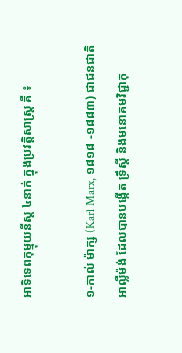អាទិទេពកុម្មុយនីស្ត ៤នាក់ ក្នុងប្រវត្តិសាស្ត្រ គឺ ៖

១-កាល់ ម៉ាក្ស (Karl Marx, ១៨១៨ -១៨៨៣) ជាជនជាតិអាល្លឺម៉ង់ ដែលបានបង្កើត ទ្រឹស្តី និងមនោគមវិជ្ជាកុ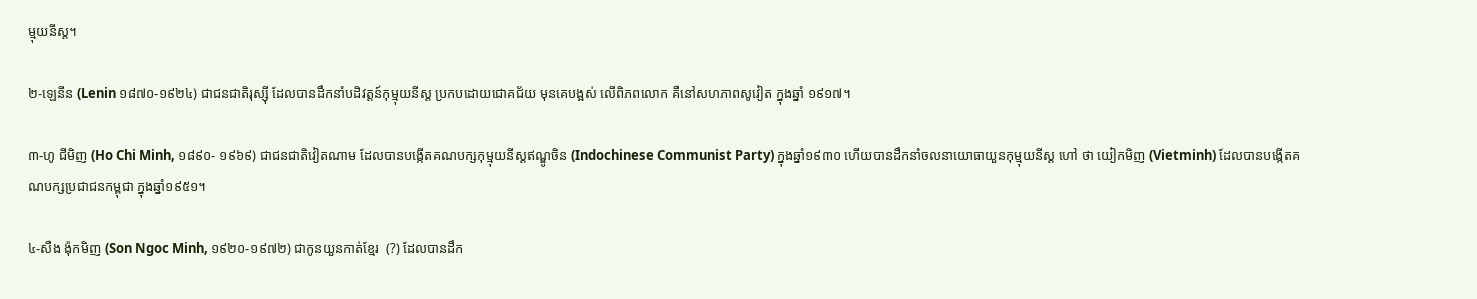ម្មុយនីស្ត។

២-ឡេនីន (Lenin ១៨៧០-១៩២៤) ជាជនជាតិរុស្ស៊ី ដែលបានដឹកនាំបដិវត្តន៍កុម្មុយនីស្ត ប្រកបដោយជោគជ័យ មុនគេបង្អស់ លើពិភពលោក គឺនៅសហភាពសូវៀត ក្នុងឆ្នាំ ១៩១៧។

៣-ហូ ជីមិញ (Ho Chi Minh, ១៨៩០- ១៩៦៩) ជាជនជាតិវៀតណាម ដែលបានបង្កើតគណបក្សកុម្មុយនីស្តឥណ្ឌូចិន (Indochinese Communist Party) ក្នុងឆ្នាំ១៩៣០ ហើយបានដឹកនាំចលនាយោធាយួនកុម្មុយនីស្ត ហៅ ថា យៀកមិញ (Vietminh) ដែលបានបង្កើតគណបក្សប្រជាជនកម្ពុជា ក្នុងឆ្នាំ១៩៥១។

៤-សឺង ង៉ុកមិញ (Son Ngoc Minh, ១៩២០-១៩៧២) ជាកូនយួនកាត់ខ្មែរ  (?) ដែលបានដឹក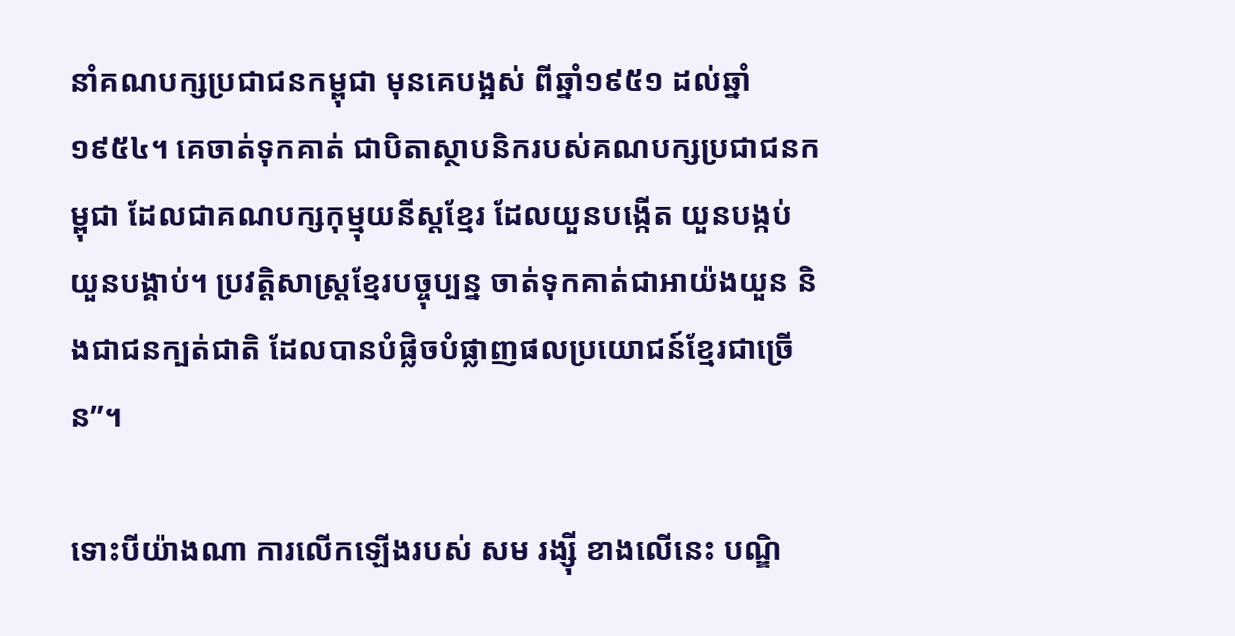នាំគណបក្សប្រជាជនកម្ពុជា មុនគេបង្អស់ ពីឆ្នាំ១៩៥១ ដល់ឆ្នាំ១៩៥៤។ គេចាត់ទុកគាត់ ជាបិតាស្ថាបនិករបស់គណបក្សប្រជាជនកម្ពុជា ដែលជាគណបក្សកុម្មុយនីស្តខ្មែរ ដែលយួនបង្កើត យួនបង្កប់ យួនបង្គាប់។ ប្រវត្តិសាស្ត្រខ្មែរបច្ចុប្បន្ន ចាត់ទុកគាត់ជាអាយ៉ងយួន និងជាជនក្បត់ជាតិ ដែលបានបំផ្លិចបំផ្លាញផលប្រយោជន៍ខ្មែរជាច្រើន”។

ទោះបីយ៉ាងណា ការលើកឡើងរបស់ សម រង្ស៊ី ខាងលើនេះ បណ្ឌិ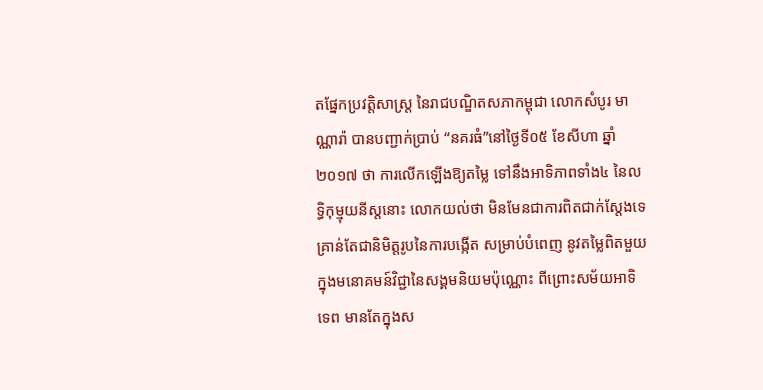តផ្នែកប្រវត្តិសាស្ត្រ នៃរាជបណ្ឌិតសភាកម្ពុជា លោកសំបូរ មាណ្ណារ៉ា បានបញ្ជាក់ប្រាប់ “នគរធំ”នៅថ្ងៃទី០៥ ខែសីហា ឆ្នាំ២០១៧ ថា ការលើកឡើងឱ្យតម្លៃ ទៅនឹងអាទិភាពទាំង៤ នៃលទ្ធិកុម្មុយនីស្តនោះ លោកយល់ថា មិនមែនជាការពិតជាក់ស្តែងទេ គ្រាន់តែជានិមិត្តរូបនៃការបង្កើត សម្រាប់បំពេញ នូវតម្លៃពិតមួយ ក្នុងមនោគមន៍វិជ្ជានៃសង្គមនិយមប៉ុណ្ណោះ ពីព្រោះសម័យអាទិទេព មានតែក្នុងស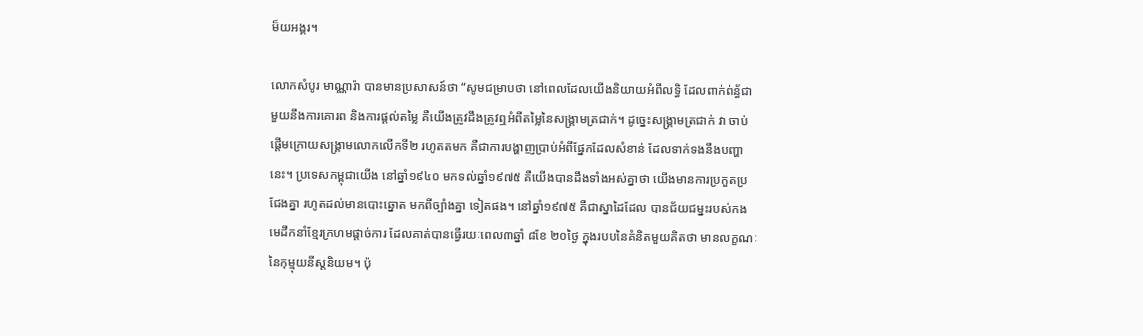ម៏យអង្គរ។

លោកសំបូរ មាណ្ណារ៉ា បានមានប្រសាសន៍ថា “សូមជម្រាបថា នៅពេលដែលយើងនិយាយអំពីលទ្ធិ ដែលពាក់ព់ន្ធ័ជាមួយនឹងការគោរព និងការផ្តល់តម្លៃ គឺយើងត្រូវដឹងត្រូវឮអំពីតម្លៃនៃសង្គ្រាមត្រជាក់។ ដូច្នេះសង្គ្រាមត្រជាក់ វា ចាប់ផ្តើមក្រោយសង្គ្រាមលោកលើកទី២ រហូតតមក គឺជាការបង្ហាញប្រាប់អំពីផ្នែកដែលសំខាន់ ដែលទាក់ទងនឹងបញ្ហានេះ។ ប្រទេសកម្ពុជាយើង នៅឆ្នាំ១៩៤០ មកទល់ឆ្នាំ១៩៧៥ គឺយើងបានដឹងទាំងអស់គ្នាថា យើងមានការប្រកួតប្រជែងគ្នា រហូតដល់មានបោះឆ្នោត មកពីច្បាំងគ្នា ទៀតផង។ នៅឆ្នាំ១៩៧៥ គឺជាស្នាដៃដែល បានជ័យជម្នះរបស់កងមេដឹកនាំខ្មែរក្រហមផ្តាច់ការ ដែលគាត់បានធ្វើរយៈពេល៣ឆ្នាំ ៨ខែ ២០ថ្ងៃ ក្នុងរបបនៃគំនិតមួយគិតថា មានលក្ខណៈនៃកុម្មុយនីស្តនិយម។ ប៉ុ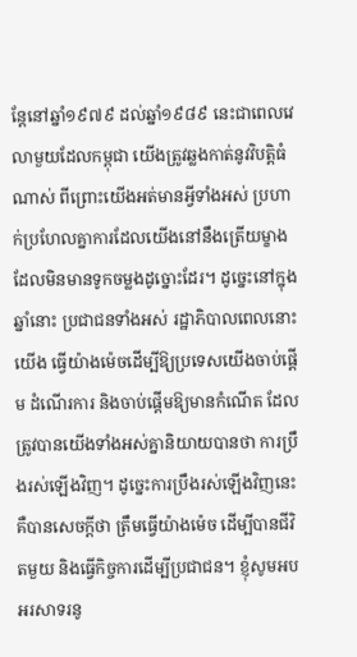ន្តែនៅឆ្នាំ១៩៧៩ ដល់ឆ្នាំ១៩៨៩ នេះជាពេលវេលាមួយដែលកម្ពុជា យើងត្រូវឆ្លងកាត់នូវវិបត្តិធំណាស់ ពីព្រោះយើងអត់មានអ្វីទាំងអស់ ប្រហាក់ប្រហែលគ្នាការដែលយើងនៅនឹងត្រើយម្ខាង ដែលមិនមានទូកចម្លងដូច្នោះដែរ។ ដូច្នេះនៅក្នុងឆ្នាំនោះ ប្រជាជនទាំងអស់ រដ្ឋាភិបាលពេលនោះ យើង ធ្វើយ៉ាងម៉េចដើម្បីឱ្យប្រទេសយើងចាប់ផ្តើម ដំណើរការ និងចាប់ផ្តើមឱ្យមានកំណើត ដែលត្រូវបានយើងទាំងអស់គ្នានិយាយបានថា ការប្រឹងរស់ឡើងវិញ។ ដូច្នេះការប្រឹងរស់ឡើងវិញនេះ គឺបានសេចក្តីថា ត្រឹមធ្វើយ៉ាងម៉េច ដើម្បីបានជីវិតមួយ និងធ្វើកិច្ចការដើម្បីប្រជាជន។ ខ្ញុំសូមអបអរសាទរនូ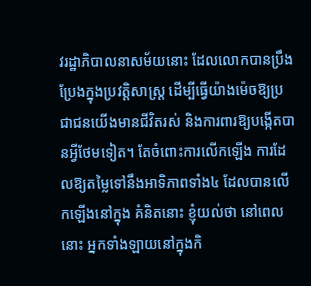វរដ្ឋាភិបាលនាសម័យនោះ ដែលលោកបានប្រឹងប្រែងក្នុងប្រវត្តិសាស្ត្រ ដើម្បីធ្វើយ៉ាងម៉េចឱ្យប្រជាជនយើងមានជីវិតរស់ និងការពារឱ្យបង្កើតបានអ្វីថែមទៀត។ តែចំពោះការលើកឡើង ការដែលឱ្យតម្លៃទៅនឹងអាទិភាពទាំង៤ ដែលបានលើកឡើងនៅក្នុង គំនិតនោះ ខ្ញុំយល់ថា នៅពេលនោះ អ្នកទាំងឡាយនៅក្នុងកិ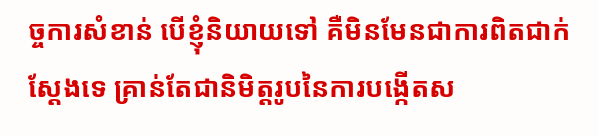ច្ចការសំខាន់ បើខ្ញុំនិយាយទៅ គឺមិនមែនជាការពិតជាក់ស្តែងទេ គ្រាន់តែជានិមិត្តរូបនៃការបង្កើតស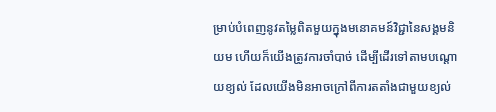ម្រាប់បំពេញនូវតម្លៃពិតមួយក្នុងមនោគមន៍វិជ្ជានៃសង្គមនិយម ហើយក៏យើងត្រូវការចាំបាច់ ដើម្បីដើរទៅតាមបណ្តោយខ្យល់ ដែលយើងមិនអាចក្រៅពីការតតាំងជាមួយខ្យល់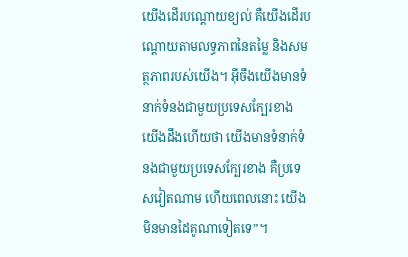យើងដើរបណ្តោយខ្យល់ គឺយើងដើរបណ្តោយតាមលទ្ធភាពនៃតម្លៃ និងសមត្ថភាពរបស់យើង។ អ៊ីចឹងយើងមានទំនាក់ទំនងជាមួយប្រទេសក្បែរខាង យើងដឹងហើយថា យើងមានទំនាក់ទំនងជាមួយប្រទេសក្បែរខាង គឺប្រទេសវៀតណាម ហើយពេលនោះ យើងមិនមានដៃគូណាទៀតទេ”។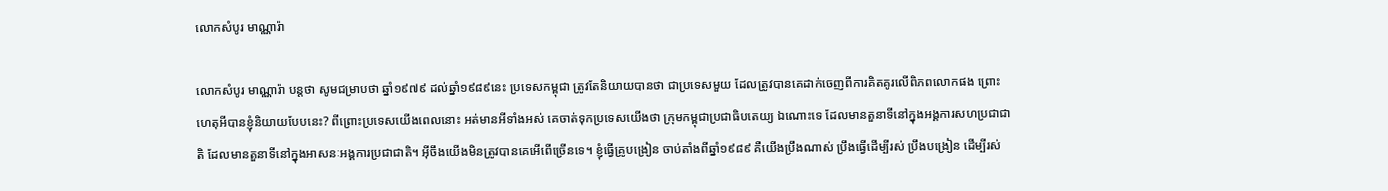លោកសំបូរ មាណ្ណារ៉ា

លោកសំបូរ មាណ្ណារ៉ា បន្តថា សូមជម្រាបថា ឆ្នាំ១៩៧៩ ដល់ឆ្នាំ១៩៨៩នេះ ប្រទេសកម្ពុជា ត្រូវតែនិយាយបានថា ជាប្រទេសមួយ ដែលត្រូវបានគេដាក់ចេញពីការគិតគូរលើពិភពលោកផង ព្រោះហេតុអីបានខ្ញុំនិយាយបែបនេះ? ពីព្រោះប្រទេសយើងពេលនោះ អត់មានអីទាំងអស់ គេចាត់ទុកប្រទេសយើងថា ក្រុមកម្ពុជាប្រជាធិបតេយ្យ ឯណោះទេ ដែលមានតួនាទីនៅក្នុងអង្គការសហប្រជាជាតិ ដែលមានតួនាទីនៅក្នុងអាសនៈអង្គការប្រជាជាតិ។ អ៊ីចឹងយើងមិនត្រូវបានគេអើពើច្រើនទេ។ ខ្ញុំធ្វើគ្រូបង្រៀន ចាប់តាំងពីឆ្នាំ១៩៨៩ គឺយើងប្រឹងណាស់ ប្រឹងធ្វើដើម្បីរស់ ប្រឹងបង្រៀន ដើម្បីរស់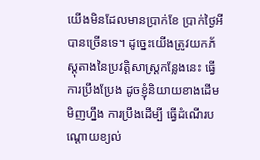យើងមិនដែលមានប្រាក់ខែ ប្រាក់ថ្ងៃអីបានច្រើនទេ។ ដូច្នេះយើងត្រូវយកភ័ស្តុតាងនៃប្រវត្តិសាស្ត្រកន្លែងនេះ ធ្វើការប្រឹងប្រែង ដូចខ្ញុំនិយាយខាងដើមមិញហ្នឹង ការប្រឹងដើម្បី ធ្វើដំណើរបណ្តោយខ្យល់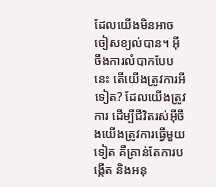ដែលយើងមិនអាចចៀសខ្យល់បាន។ អ៊ីចឹងការលំបាកបែបនេះ តើយើងត្រូវការអីទៀត? ដែលយើងត្រូវការ ដើម្បីជីវិតរស់អ៊ីចឹងយើងត្រូវការធ្វើមួយទៀត គឺគ្រាន់តែការបង្កើត និងអនុ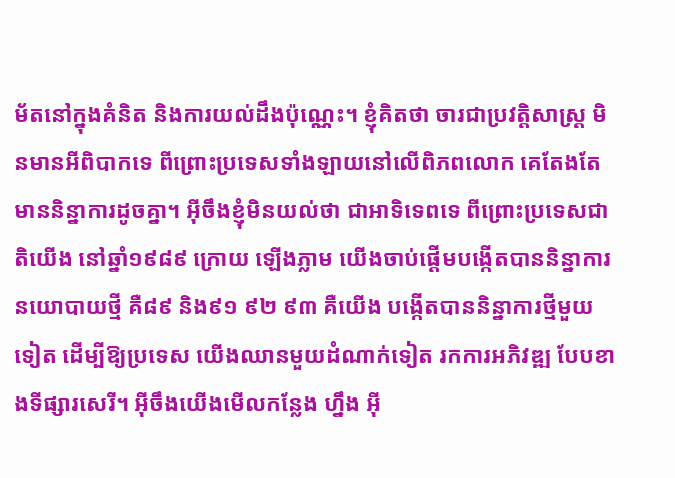ម័តនៅក្នុងគំនិត និងការយល់ដឹងប៉ុណ្ណេះ។ ខ្ញុំគិតថា ចារជាប្រវត្តិសាស្ត្រ មិនមានអីពិបាកទេ ពីព្រោះប្រទេសទាំងឡាយនៅលើពិភពលោក គេតែងតែមាននិន្នាការដូចគ្នា។ អ៊ីចឹងខ្ញុំមិនយល់ថា ជាអាទិទេពទេ ពីព្រោះប្រទេសជាតិយើង នៅឆ្នាំ១៩៨៩ ក្រោយ ឡើងភ្លាម យើងចាប់ផ្តើមបង្កើតបាននិន្នាការ នយោបាយថ្មី គឺ៨៩ និង៩១ ៩២ ៩៣ គឺយើង បង្កើតបាននិន្នាការថ្មីមួយទៀត ដើម្បីឱ្យប្រទេស យើងឈានមួយដំណាក់ទៀត រកការអភិវឌ្ឍ បែបខាងទីផ្សារសេរី។ អ៊ីចឹងយើងមើលកន្លែង ហ្នឹង អ៊ី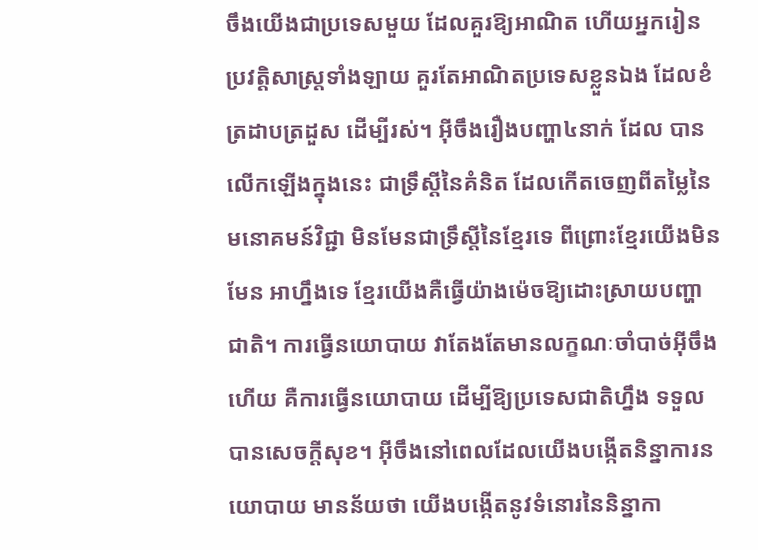ចឹងយើងជាប្រទេសមួយ ដែលគួរឱ្យអាណិត ហើយអ្នករៀនប្រវត្តិសាស្ត្រទាំងឡាយ គួរតែអាណិតប្រទេសខ្លួនឯង ដែលខំត្រដាបត្រដួស ដើម្បីរស់។ អ៊ីចឹងរឿងបញ្ហា៤នាក់ ដែល បានលើកឡើងក្នុងនេះ ជាទ្រឹស្តីនៃគំនិត ដែលកើតចេញពីតម្លៃនៃមនោគមន៍វិជ្ជា មិនមែនជាទ្រឹស្តីនៃខ្មែរទេ ពីព្រោះខ្មែរយើងមិនមែន អាហ្នឹងទេ ខ្មែរយើងគឺធ្វើយ៉ាងម៉េចឱ្យដោះស្រាយបញ្ហាជាតិ។ ការធ្វើនយោបាយ វាតែងតែមានលក្ខណៈចាំបាច់អ៊ីចឹងហើយ គឺការធ្វើនយោបាយ ដើម្បីឱ្យប្រទេសជាតិហ្នឹង ទទួលបានសេចក្តីសុខ។ អ៊ីចឹងនៅពេលដែលយើងបង្កើតនិន្នាការនយោបាយ មានន័យថា យើងបង្កើតនូវទំនោរនៃនិន្នាកា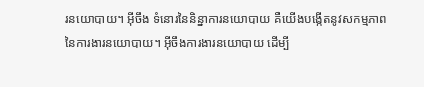រនយោបាយ។ អ៊ីចឹង ទំនោរនៃនិន្នាការនយោបាយ គឺយើងបង្កើតនូវសកម្មភាពនៃការងារនយោបាយ។ អ៊ីចឹងការងារនយោបាយ ដើម្បី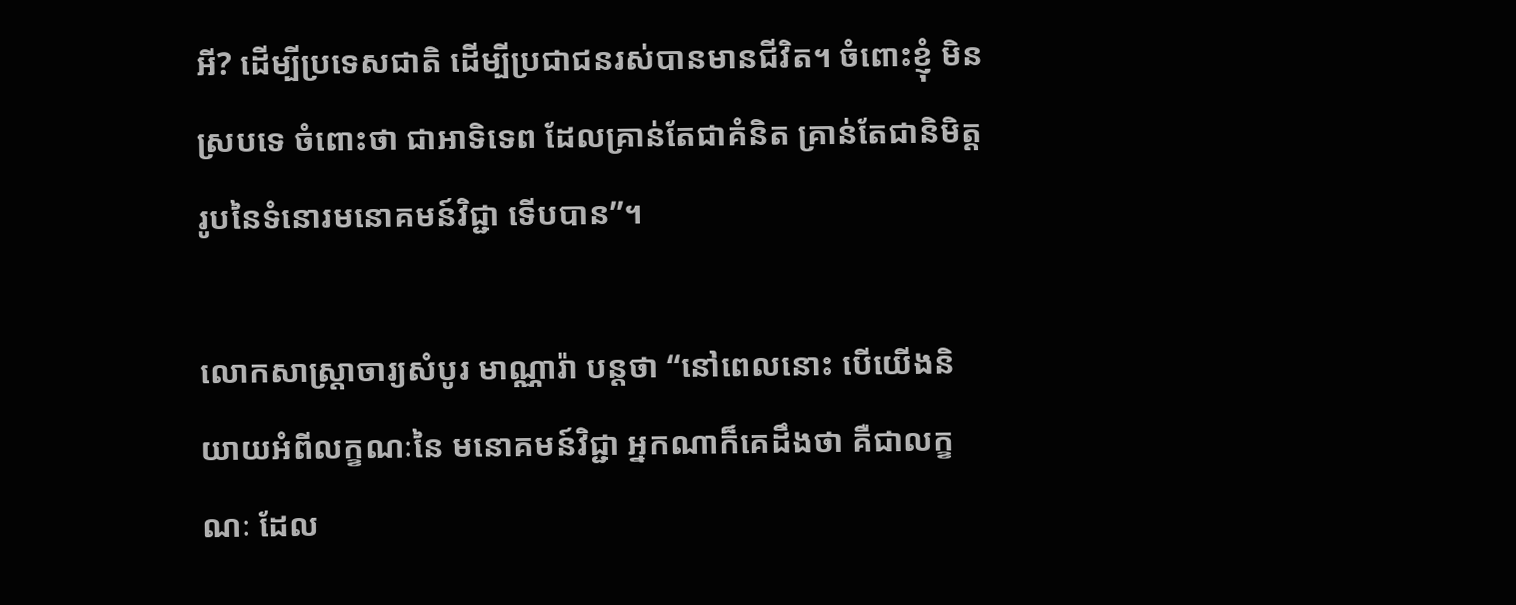អី? ដើម្បីប្រទេសជាតិ ដើម្បីប្រជាជនរស់បានមានជីវិត។ ចំពោះខ្ញុំ មិនស្របទេ ចំពោះថា ជាអាទិទេព ដែលគ្រាន់តែជាគំនិត គ្រាន់តែជានិមិត្តរូបនៃទំនោរមនោគមន៍វិជ្ជា ទើបបាន”។

លោកសាស្ត្រាចារ្យសំបូរ មាណ្ណារ៉ា បន្តថា “នៅពេលនោះ បើយើងនិយាយអំពីលក្ខណៈនៃ មនោគមន៍វិជ្ជា អ្នកណាក៏គេដឹងថា គឺជាលក្ខណៈ ដែល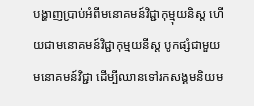បង្ហាញប្រាប់អំពីមនោគមន៍វិជ្ជាកុម្មុយនិស្ត ហើយជាមនោគមន៍វិជ្ជាកុម្មយនីស្ត បូកផ្សំជាមួយមនោគមន៍វិជ្ជា ដើម្បីឈានទៅរកសង្គមនិយម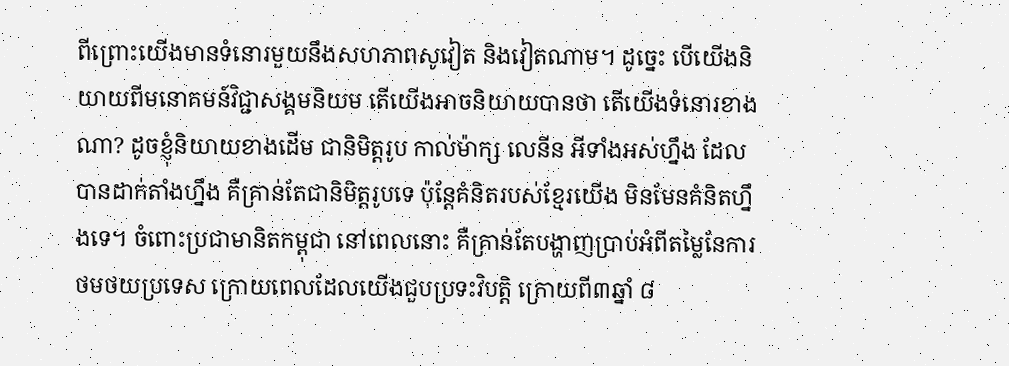ពីព្រោះយើងមានទំនោរមួយនឹងសហភាពសូវៀត និងវៀតណាម។ ដូច្នេះ បើយើងនិយាយពីមនោគមន៍វិជ្ជាសង្គមនិយម តើយើងអាចនិយាយបានថា តើយើងទំនោរខាងណា? ដូចខ្ញុំនិយាយខាងដើម ជានិមិត្តរូប កាល់ម៉ាក្ស លេនីន អីទាំងអស់ហ្នឹង ដែលបានដាក់តាំងហ្នឹង គឺគ្រាន់តែជានិមិត្តរូបទេ ប៉ុន្តែគំនិតរបស់ខ្មែរយើង មិនមែនគំនិតហ្នឹងទេ។ ចំពោះប្រជាមានិតកម្ពុជា នៅពេលនោះ គឺគ្រាន់តែបង្ហាញប្រាប់អំពីតម្លៃនែការថមថយប្រទេស ក្រោយពេលដែលយើងជួបប្រទះវិបត្តិ ក្រោយពី៣ឆ្នាំ ៨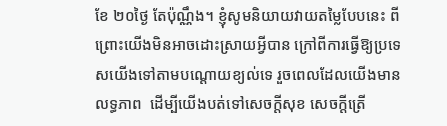ខែ ២០ថ្ងៃ តែប៉ុណ្ណឹង។ ខ្ញុំសូមនិយាយវាយតម្លៃបែបនេះ ពីព្រោះយើងមិនអាចដោះស្រាយអ្វីបាន ក្រៅពីការធ្វើឱ្យប្រទេសយើងទៅតាមបណ្តោយខ្យល់ទេ រួចពេលដែលយើងមានលទ្ធភាព  ដើម្បីយើងបត់ទៅសេចក្តីសុខ សេចក្តីត្រើ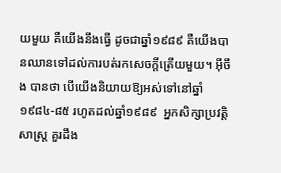យមួយ គឺយើងនឹងធ្វើ ដូចជាឆ្នាំ១៩៨៩ គឺយើងបានឈានទៅដល់ការបត់រកសេចក្តីត្រើយមួយ។ អ៊ីចឹង បានថា បើយើងនិយាយឱ្យអស់ទៅនៅឆ្នាំ ១៩៨៤-៨៥ រហូតដល់ឆ្នាំ១៩៨៩  អ្នកសិក្សាប្រវត្តិសាស្ត្រ គួរដឹង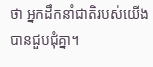ថា អ្នកដឹកនាំជាតិរបស់យើងបានជួបជុំគ្នា។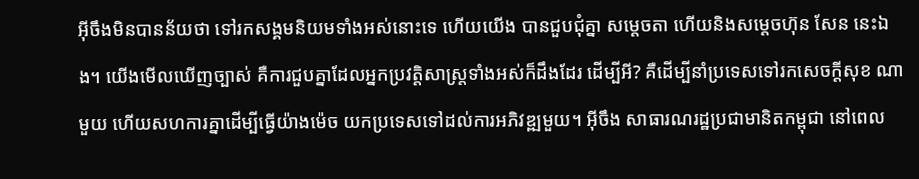អ៊ីចឹងមិនបានន័យថា ទៅរកសង្គមនិយមទាំងអស់នោះទេ ហើយយើង បានជួបជុំគ្នា សម្តេចតា ហើយនិងសម្តេចហ៊ុន សែន នេះឯង។ យើងមើលឃើញច្បាស់ គឺការជួបគ្នាដែលអ្នកប្រវត្តិសាស្ត្រទាំងអស់ក៏ដឹងដែរ ដើម្បីអី? គឺដើម្បីនាំប្រទេសទៅរកសេចក្តីសុខ ណាមួយ ហើយសហការគ្នាដើម្បីធ្វើយ៉ាងម៉េច យកប្រទេសទៅដល់ការអភិវឌ្ឍមួយ។ អ៊ីចឹង សាធារណរដ្ឋប្រជាមានិតកម្ពុជា នៅពេល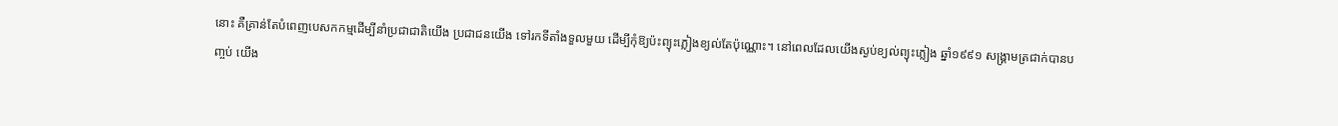នោះ គឺគ្រាន់តែបំពេញបេសកកម្មដើម្បីនាំប្រជាជាតិយើង ប្រជាជនយើង ទៅរកទីតាំងទួលមួយ ដើម្បីកុំឱ្យប៉ះព្យុះភ្លៀងខ្យល់តែប៉ុណ្ណោះ។ នៅពេលដែលយើងស្ងប់ខ្យល់ព្យុះភ្លៀង ឆ្នាំ១៩៩១ សង្គ្រាមត្រជាក់បានបញ្ចប់ យើង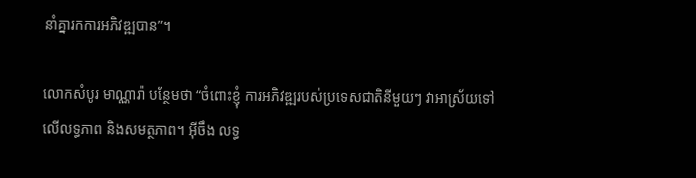នាំគ្នារកការអភិវឌ្ឍបាន”។

លោកសំបូរ មាណ្ណារ៉ា បន្ថែមថា “ចំពោះខ្ញុំ ការអភិវឌ្ឍរបស់ប្រទេសជាតិនីមួយៗ វាអាស្រ័យទៅលើលទ្ធភាព និងសមត្ថភាព។ អ៊ីចឹង លទ្ធ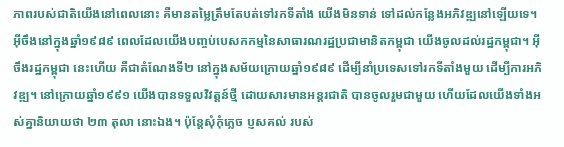ភាពរបស់ជាតិយើងនៅពេលនោះ គឺមានតម្លៃត្រឹមតែបត់ទៅរកទីតាំង យើងមិនទាន់ ទៅដល់កន្លែងអភិវឌ្ឍនៅឡើយទេ។ អ៊ីចឹងនៅក្នុងឆ្នាំ១៩៨៩ ពេលដែលយើងបញ្ចប់បេសកកម្មនៃសាធារណរដ្ឋប្រជាមានិតកម្ពុជា យើងចូលដល់រដ្ឋកម្ពុជា។ អ៊ីចឹងរដ្ឋកម្ពុជា នេះហើយ គឺជាតំណែងទី២ នៅក្នុងសម័យក្រោយឆ្នាំ១៩៨៩ ដើម្បីនាំប្រទេសទៅរកទីតាំងមួយ ដើម្បីការអភិវឌ្ឍ។ នៅក្រោយឆ្នាំ១៩៩១ យើងបានទទួលវិវត្តន៍ថ្មី ដោយសារមានអន្តរជាតិ បានចូលរួមជាមួយ ហើយដែលយើងទាំងអស់គ្នានិយាយថា ២៣ តុលា នោះឯង។ ប៉ុន្តែសុំកុំភ្លេច ប្ញសគល់ របស់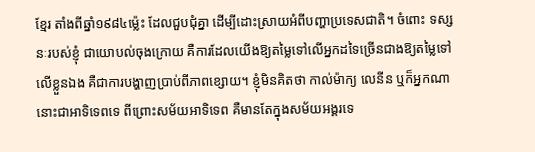ខ្មែរ តាំងពីឆ្នាំ១៩៨៤ម៉្លេះ ដែលជួបជុំគ្នា ដើម្បីដោះស្រាយអំពីបញ្ហាប្រទេសជាតិ។ ចំពោះ ទស្សនៈរបស់ខ្ញុំ ជាយោបល់ចុងក្រោយ គឺការដែលយើងឱ្យតម្លៃទៅលើអ្នកដទៃច្រើនជាងឱ្យតម្លៃទៅលើខ្លួនឯង គឺជាការបង្ហាញប្រាប់ពីភាពខ្សោយ។ ខ្ញុំមិនគិតថា កាល់ម៉ាក្យ លេនីន ឬក៏អ្នកណានោះជាអាទិទេពទេ ពីព្រោះសម័យអាទិទេព គឺមានតែក្នុងសម័យអង្គរទេ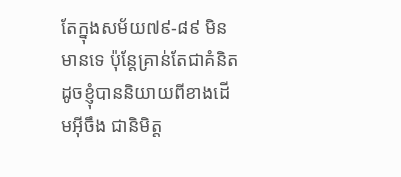តែក្នុងសម័យ៧៩-៨៩ មិនមានទេ ប៉ុន្តែគ្រាន់តែជាគំនិត ដូចខ្ញុំបាននិយាយពីខាងដើមអ៊ីចឹង ជានិមិត្ត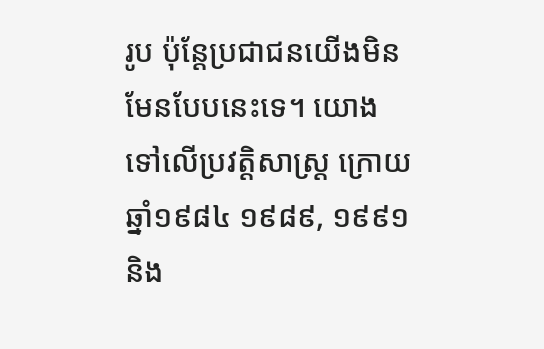រូប ប៉ុន្តែប្រជាជនយើងមិនមែនបែបនេះទេ។ យោងទៅលើប្រវត្តិសាស្ត្រ ក្រោយឆ្នាំ១៩៨៤ ១៩៨៩, ១៩៩១ និង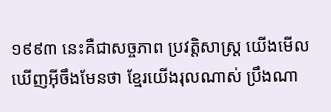១៩៩៣ នេះគឺជាសច្ចភាព ប្រវត្តិសាស្ត្រ យើងមើលឃើញអ៊ីចឹងមែនថា ខ្មែរយើងរុលណាស់ ប្រឹងណា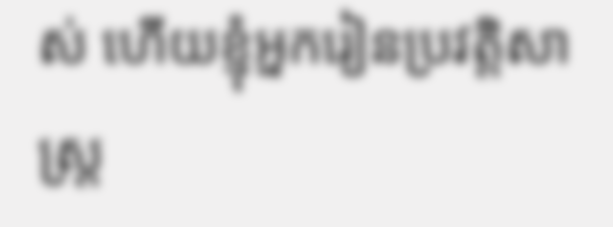ស់ ហើយខ្ញុំអ្នករៀនប្រវត្តិសាស្ត្រ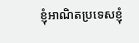ខ្ញុំអាណិតប្រទេសខ្ញុំ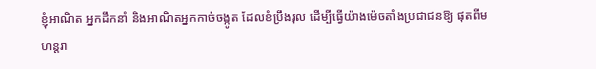ខ្ញុំអាណិត អ្នកដឹកនាំ និងអាណិតអ្នកកាច់ចង្កូត ដែលខំប្រឹងរុល ដើម្បីធ្វើយ៉ាងម៉េចតាំងប្រជាជនឱ្យ ផុតពីមហន្តរា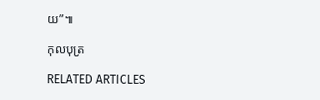យ”៕

កុលបុត្រ

RELATED ARTICLES